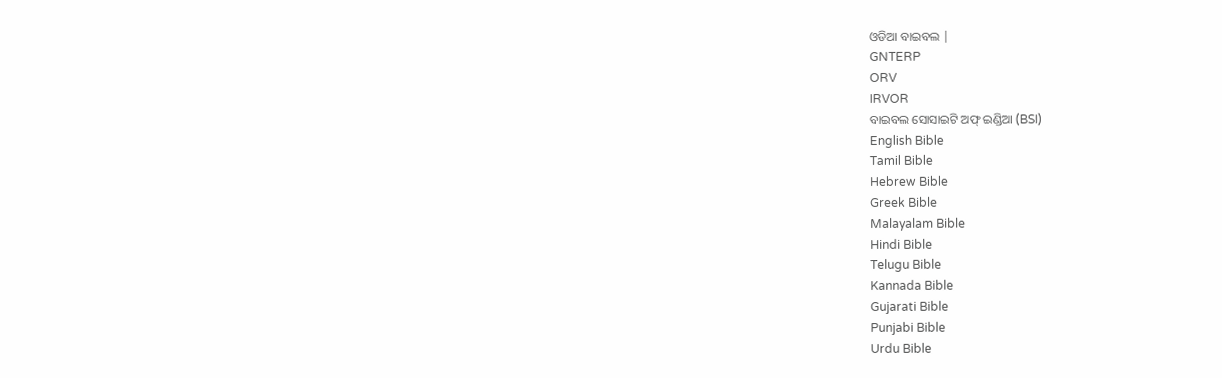ଓଡିଆ ବାଇବଲ |
GNTERP
ORV
IRVOR
ବାଇବଲ ସୋସାଇଟି ଅଫ୍ ଇଣ୍ଡିଆ (BSI)
English Bible
Tamil Bible
Hebrew Bible
Greek Bible
Malayalam Bible
Hindi Bible
Telugu Bible
Kannada Bible
Gujarati Bible
Punjabi Bible
Urdu Bible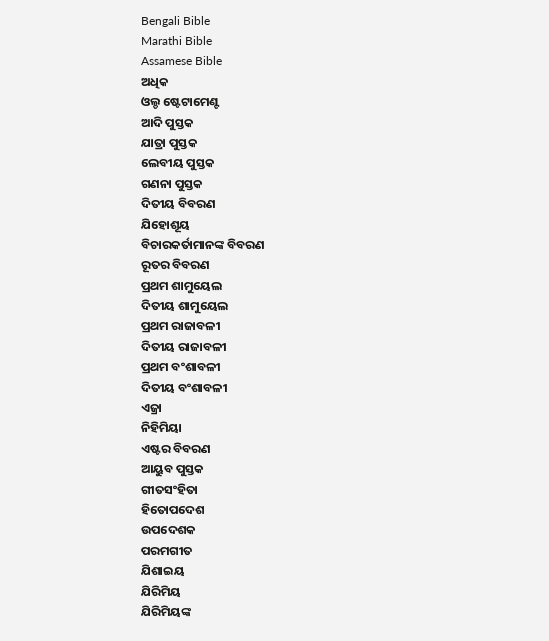Bengali Bible
Marathi Bible
Assamese Bible
ଅଧିକ
ଓଲ୍ଡ ଷ୍ଟେଟାମେଣ୍ଟ
ଆଦି ପୁସ୍ତକ
ଯାତ୍ରା ପୁସ୍ତକ
ଲେବୀୟ ପୁସ୍ତକ
ଗଣନା ପୁସ୍ତକ
ଦିତୀୟ ବିବରଣ
ଯିହୋଶୂୟ
ବିଚାରକର୍ତାମାନଙ୍କ ବିବରଣ
ରୂତର ବିବରଣ
ପ୍ରଥମ ଶାମୁୟେଲ
ଦିତୀୟ ଶାମୁୟେଲ
ପ୍ରଥମ ରାଜାବଳୀ
ଦିତୀୟ ରାଜାବଳୀ
ପ୍ରଥମ ବଂଶାବଳୀ
ଦିତୀୟ ବଂଶାବଳୀ
ଏଜ୍ରା
ନିହିମିୟା
ଏଷ୍ଟର ବିବରଣ
ଆୟୁବ ପୁସ୍ତକ
ଗୀତସଂହିତା
ହିତୋପଦେଶ
ଉପଦେଶକ
ପରମଗୀତ
ଯିଶାଇୟ
ଯିରିମିୟ
ଯିରିମିୟଙ୍କ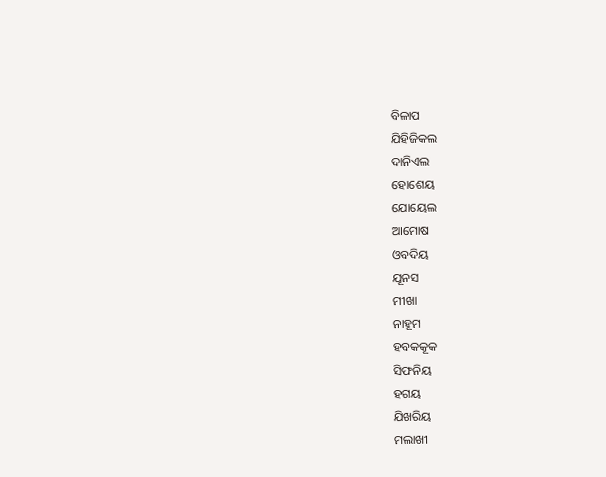ବିଳାପ
ଯିହିଜିକଲ
ଦାନିଏଲ
ହୋଶେୟ
ଯୋୟେଲ
ଆମୋଷ
ଓବଦିୟ
ଯୂନସ
ମୀଖା
ନାହୂମ
ହବକକୂକ
ସିଫନିୟ
ହଗୟ
ଯିଖରିୟ
ମଲାଖୀ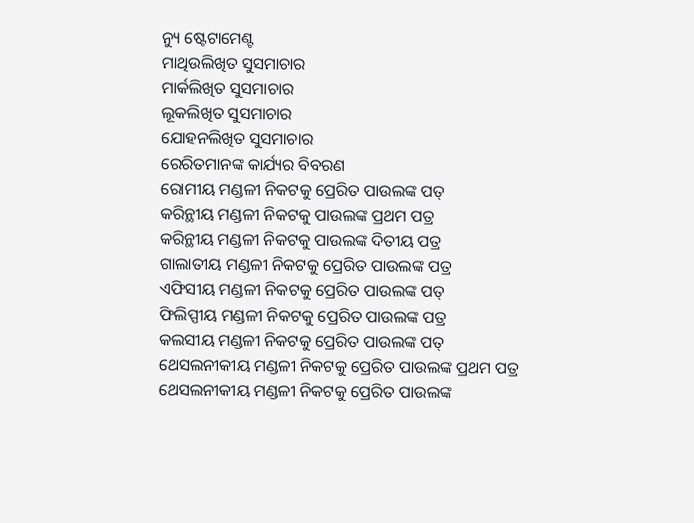ନ୍ୟୁ ଷ୍ଟେଟାମେଣ୍ଟ
ମାଥିଉଲିଖିତ ସୁସମାଚାର
ମାର୍କଲିଖିତ ସୁସମାଚାର
ଲୂକଲିଖିତ ସୁସମାଚାର
ଯୋହନଲିଖିତ ସୁସମାଚାର
ରେରିତମାନଙ୍କ କାର୍ଯ୍ୟର ବିବରଣ
ରୋମୀୟ ମଣ୍ଡଳୀ ନିକଟକୁ ପ୍ରେରିତ ପାଉଲଙ୍କ ପତ୍
କରିନ୍ଥୀୟ ମଣ୍ଡଳୀ ନିକଟକୁ ପାଉଲଙ୍କ ପ୍ରଥମ ପତ୍ର
କରିନ୍ଥୀୟ ମଣ୍ଡଳୀ ନିକଟକୁ ପାଉଲଙ୍କ ଦିତୀୟ ପତ୍ର
ଗାଲାତୀୟ ମଣ୍ଡଳୀ ନିକଟକୁ ପ୍ରେରିତ ପାଉଲଙ୍କ ପତ୍ର
ଏଫିସୀୟ ମଣ୍ଡଳୀ ନିକଟକୁ ପ୍ରେରିତ ପାଉଲଙ୍କ ପତ୍
ଫିଲିପ୍ପୀୟ ମଣ୍ଡଳୀ ନିକଟକୁ ପ୍ରେରିତ ପାଉଲଙ୍କ ପତ୍ର
କଲସୀୟ ମଣ୍ଡଳୀ ନିକଟକୁ ପ୍ରେରିତ ପାଉଲଙ୍କ ପତ୍
ଥେସଲନୀକୀୟ ମଣ୍ଡଳୀ ନିକଟକୁ ପ୍ରେରିତ ପାଉଲଙ୍କ ପ୍ରଥମ ପତ୍ର
ଥେସଲନୀକୀୟ ମଣ୍ଡଳୀ ନିକଟକୁ ପ୍ରେରିତ ପାଉଲଙ୍କ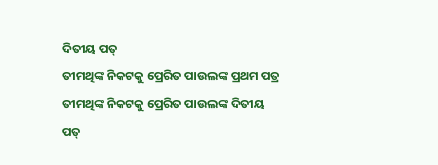ଦିତୀୟ ପତ୍
ତୀମଥିଙ୍କ ନିକଟକୁ ପ୍ରେରିତ ପାଉଲଙ୍କ ପ୍ରଥମ ପତ୍ର
ତୀମଥିଙ୍କ ନିକଟକୁ ପ୍ରେରିତ ପାଉଲଙ୍କ ଦିତୀୟ ପତ୍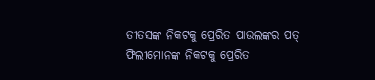ତୀତସଙ୍କ ନିକଟକୁ ପ୍ରେରିତ ପାଉଲଙ୍କର ପତ୍
ଫିଲୀମୋନଙ୍କ ନିକଟକୁ ପ୍ରେରିତ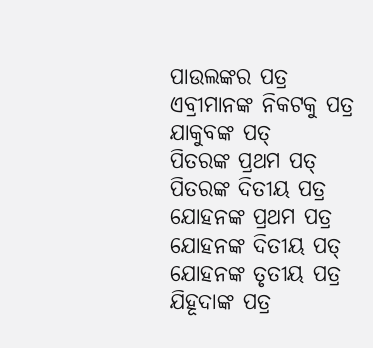ପାଉଲଙ୍କର ପତ୍ର
ଏବ୍ରୀମାନଙ୍କ ନିକଟକୁ ପତ୍ର
ଯାକୁବଙ୍କ ପତ୍
ପିତରଙ୍କ ପ୍ରଥମ ପତ୍
ପିତରଙ୍କ ଦିତୀୟ ପତ୍ର
ଯୋହନଙ୍କ ପ୍ରଥମ ପତ୍ର
ଯୋହନଙ୍କ ଦିତୀୟ ପତ୍
ଯୋହନଙ୍କ ତୃତୀୟ ପତ୍ର
ଯିହୂଦାଙ୍କ ପତ୍ର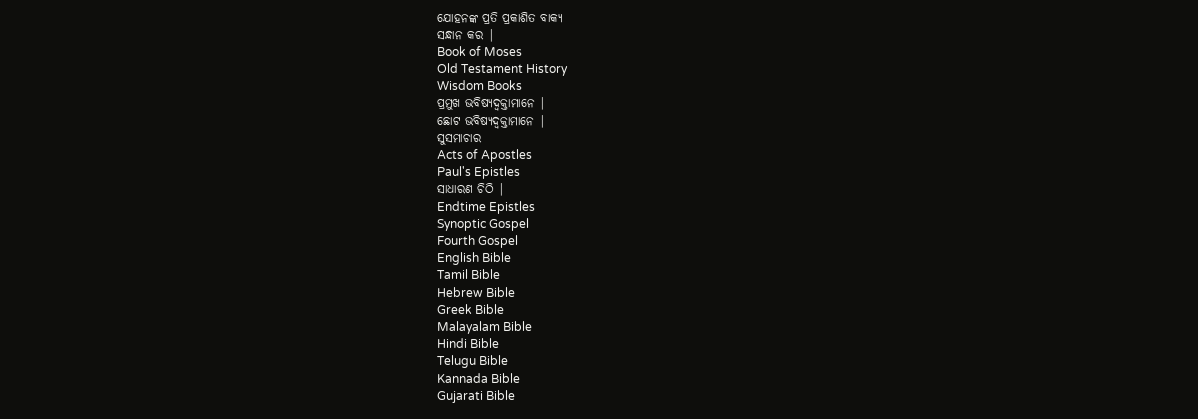ଯୋହନଙ୍କ ପ୍ରତି ପ୍ରକାଶିତ ବାକ୍ୟ
ସନ୍ଧାନ କର |
Book of Moses
Old Testament History
Wisdom Books
ପ୍ରମୁଖ ଭବିଷ୍ୟଦ୍ବକ୍ତାମାନେ |
ଛୋଟ ଭବିଷ୍ୟଦ୍ବକ୍ତାମାନେ |
ସୁସମାଚାର
Acts of Apostles
Paul's Epistles
ସାଧାରଣ ଚିଠି |
Endtime Epistles
Synoptic Gospel
Fourth Gospel
English Bible
Tamil Bible
Hebrew Bible
Greek Bible
Malayalam Bible
Hindi Bible
Telugu Bible
Kannada Bible
Gujarati Bible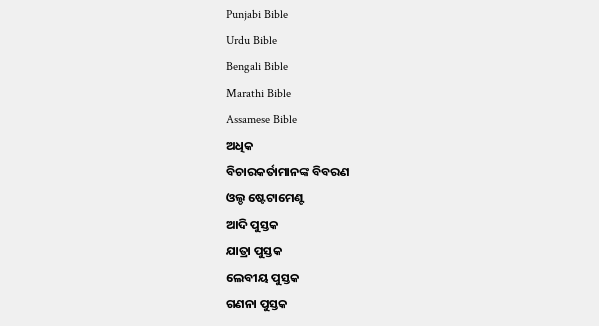Punjabi Bible
Urdu Bible
Bengali Bible
Marathi Bible
Assamese Bible
ଅଧିକ
ବିଚାରକର୍ତାମାନଙ୍କ ବିବରଣ
ଓଲ୍ଡ ଷ୍ଟେଟାମେଣ୍ଟ
ଆଦି ପୁସ୍ତକ
ଯାତ୍ରା ପୁସ୍ତକ
ଲେବୀୟ ପୁସ୍ତକ
ଗଣନା ପୁସ୍ତକ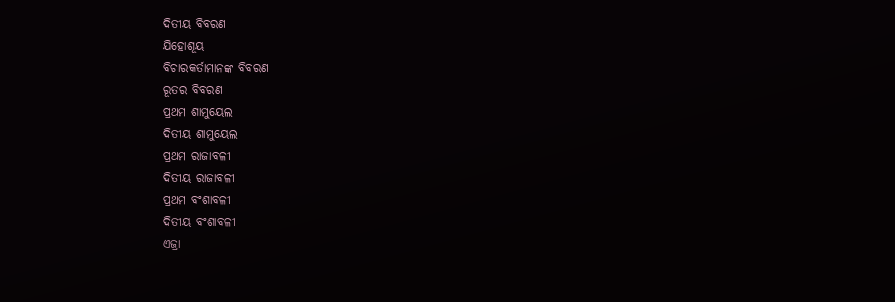ଦିତୀୟ ବିବରଣ
ଯିହୋଶୂୟ
ବିଚାରକର୍ତାମାନଙ୍କ ବିବରଣ
ରୂତର ବିବରଣ
ପ୍ରଥମ ଶାମୁୟେଲ
ଦିତୀୟ ଶାମୁୟେଲ
ପ୍ରଥମ ରାଜାବଳୀ
ଦିତୀୟ ରାଜାବଳୀ
ପ୍ରଥମ ବଂଶାବଳୀ
ଦିତୀୟ ବଂଶାବଳୀ
ଏଜ୍ରା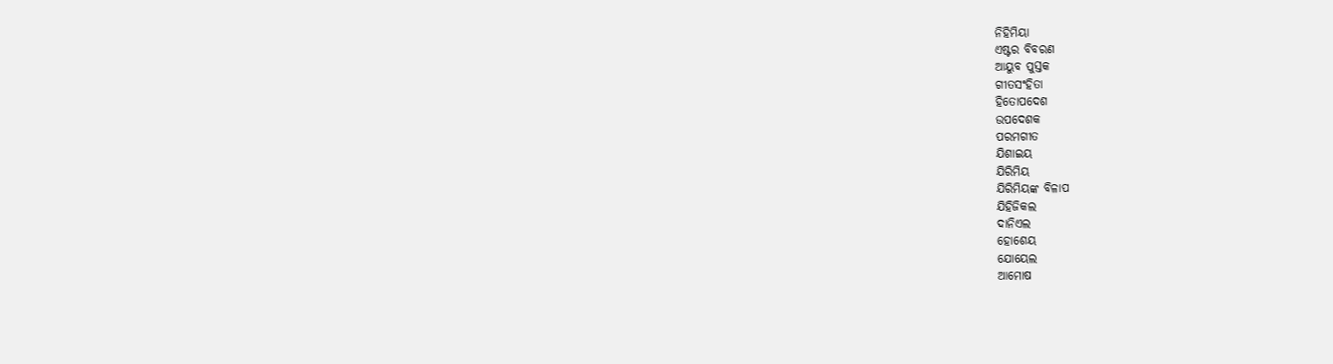ନିହିମିୟା
ଏଷ୍ଟର ବିବରଣ
ଆୟୁବ ପୁସ୍ତକ
ଗୀତସଂହିତା
ହିତୋପଦେଶ
ଉପଦେଶକ
ପରମଗୀତ
ଯିଶାଇୟ
ଯିରିମିୟ
ଯିରିମିୟଙ୍କ ବିଳାପ
ଯିହିଜିକଲ
ଦାନିଏଲ
ହୋଶେୟ
ଯୋୟେଲ
ଆମୋଷ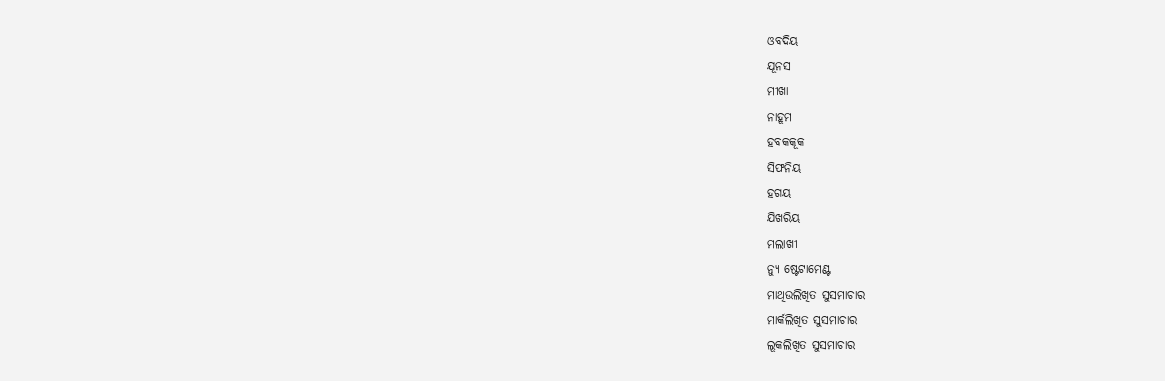ଓବଦିୟ
ଯୂନସ
ମୀଖା
ନାହୂମ
ହବକକୂକ
ସିଫନିୟ
ହଗୟ
ଯିଖରିୟ
ମଲାଖୀ
ନ୍ୟୁ ଷ୍ଟେଟାମେଣ୍ଟ
ମାଥିଉଲିଖିତ ସୁସମାଚାର
ମାର୍କଲିଖିତ ସୁସମାଚାର
ଲୂକଲିଖିତ ସୁସମାଚାର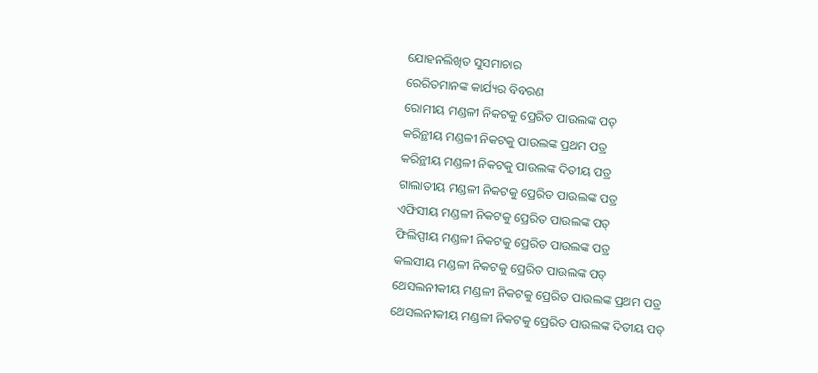ଯୋହନଲିଖିତ ସୁସମାଚାର
ରେରିତମାନଙ୍କ କାର୍ଯ୍ୟର ବିବରଣ
ରୋମୀୟ ମଣ୍ଡଳୀ ନିକଟକୁ ପ୍ରେରିତ ପାଉଲଙ୍କ ପତ୍
କରିନ୍ଥୀୟ ମଣ୍ଡଳୀ ନିକଟକୁ ପାଉଲଙ୍କ ପ୍ରଥମ ପତ୍ର
କରିନ୍ଥୀୟ ମଣ୍ଡଳୀ ନିକଟକୁ ପାଉଲଙ୍କ ଦିତୀୟ ପତ୍ର
ଗାଲାତୀୟ ମଣ୍ଡଳୀ ନିକଟକୁ ପ୍ରେରିତ ପାଉଲଙ୍କ ପତ୍ର
ଏଫିସୀୟ ମଣ୍ଡଳୀ ନିକଟକୁ ପ୍ରେରିତ ପାଉଲଙ୍କ ପତ୍
ଫିଲିପ୍ପୀୟ ମଣ୍ଡଳୀ ନିକଟକୁ ପ୍ରେରିତ ପାଉଲଙ୍କ ପତ୍ର
କଲସୀୟ ମଣ୍ଡଳୀ ନିକଟକୁ ପ୍ରେରିତ ପାଉଲଙ୍କ ପତ୍
ଥେସଲନୀକୀୟ ମଣ୍ଡଳୀ ନିକଟକୁ ପ୍ରେରିତ ପାଉଲଙ୍କ ପ୍ରଥମ ପତ୍ର
ଥେସଲନୀକୀୟ ମଣ୍ଡଳୀ ନିକଟକୁ ପ୍ରେରିତ ପାଉଲଙ୍କ ଦିତୀୟ ପତ୍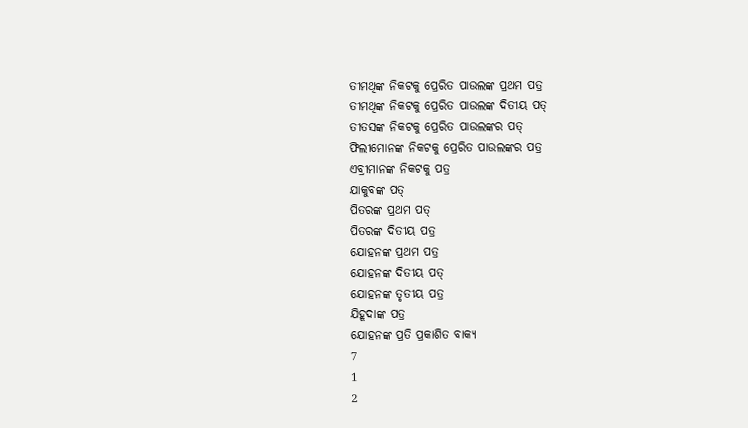ତୀମଥିଙ୍କ ନିକଟକୁ ପ୍ରେରିତ ପାଉଲଙ୍କ ପ୍ରଥମ ପତ୍ର
ତୀମଥିଙ୍କ ନିକଟକୁ ପ୍ରେରିତ ପାଉଲଙ୍କ ଦିତୀୟ ପତ୍
ତୀତସଙ୍କ ନିକଟକୁ ପ୍ରେରିତ ପାଉଲଙ୍କର ପତ୍
ଫିଲୀମୋନଙ୍କ ନିକଟକୁ ପ୍ରେରିତ ପାଉଲଙ୍କର ପତ୍ର
ଏବ୍ରୀମାନଙ୍କ ନିକଟକୁ ପତ୍ର
ଯାକୁବଙ୍କ ପତ୍
ପିତରଙ୍କ ପ୍ରଥମ ପତ୍
ପିତରଙ୍କ ଦିତୀୟ ପତ୍ର
ଯୋହନଙ୍କ ପ୍ରଥମ ପତ୍ର
ଯୋହନଙ୍କ ଦିତୀୟ ପତ୍
ଯୋହନଙ୍କ ତୃତୀୟ ପତ୍ର
ଯିହୂଦାଙ୍କ ପତ୍ର
ଯୋହନଙ୍କ ପ୍ରତି ପ୍ରକାଶିତ ବାକ୍ୟ
7
1
2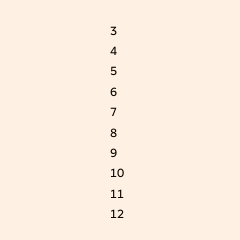3
4
5
6
7
8
9
10
11
12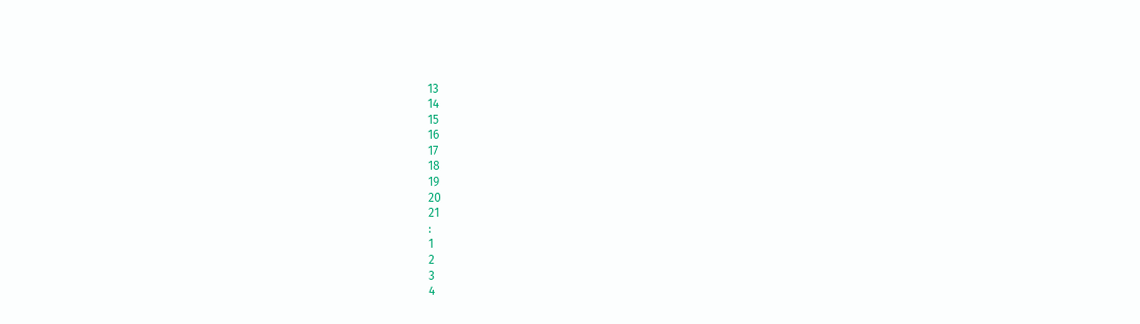13
14
15
16
17
18
19
20
21
:
1
2
3
4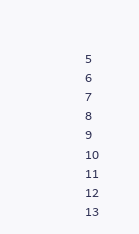5
6
7
8
9
10
11
12
13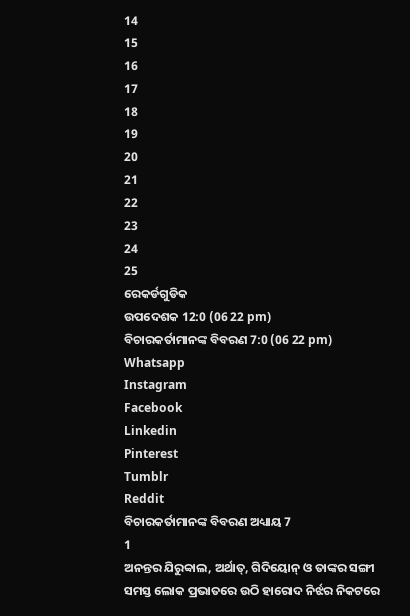14
15
16
17
18
19
20
21
22
23
24
25
ରେକର୍ଡଗୁଡିକ
ଉପଦେଶକ 12:0 (06 22 pm)
ବିଚାରକର୍ତାମାନଙ୍କ ବିବରଣ 7:0 (06 22 pm)
Whatsapp
Instagram
Facebook
Linkedin
Pinterest
Tumblr
Reddit
ବିଚାରକର୍ତାମାନଙ୍କ ବିବରଣ ଅଧ୍ୟାୟ 7
1
ଅନନ୍ତର ଯିରୁବ୍ବାଲ, ଅର୍ଥାତ୍, ଗିଦିୟୋନ୍ ଓ ତାଙ୍କର ସଙ୍ଗୀ ସମସ୍ତ ଲୋକ ପ୍ରଭାତରେ ଉଠି ହାରୋଦ ନିର୍ଝର ନିକଟରେ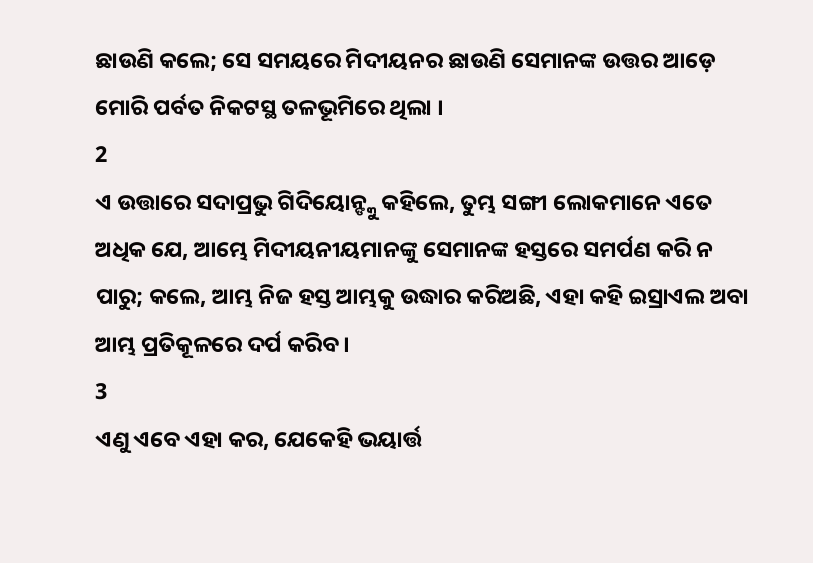ଛାଉଣି କଲେ; ସେ ସମୟରେ ମିଦୀୟନର ଛାଉଣି ସେମାନଙ୍କ ଉତ୍ତର ଆଡ଼େ ମୋରି ପର୍ବତ ନିକଟସ୍ଥ ତଳଭୂମିରେ ଥିଲା ।
2
ଏ ଉତ୍ତାରେ ସଦାପ୍ରଭୁ ଗିଦିୟୋନ୍ଙ୍କୁ କହିଲେ, ତୁମ୍ଭ ସଙ୍ଗୀ ଲୋକମାନେ ଏତେ ଅଧିକ ଯେ, ଆମ୍ଭେ ମିଦୀୟନୀୟମାନଙ୍କୁ ସେମାନଙ୍କ ହସ୍ତରେ ସମର୍ପଣ କରି ନ ପାରୁ; କଲେ, ଆମ୍ଭ ନିଜ ହସ୍ତ ଆମ୍ଭକୁ ଉଦ୍ଧାର କରିଅଛି, ଏହା କହି ଇସ୍ରାଏଲ ଅବା ଆମ୍ଭ ପ୍ରତିକୂଳରେ ଦର୍ପ କରିବ ।
3
ଏଣୁ ଏବେ ଏହା କର, ଯେକେହି ଭୟାର୍ତ୍ତ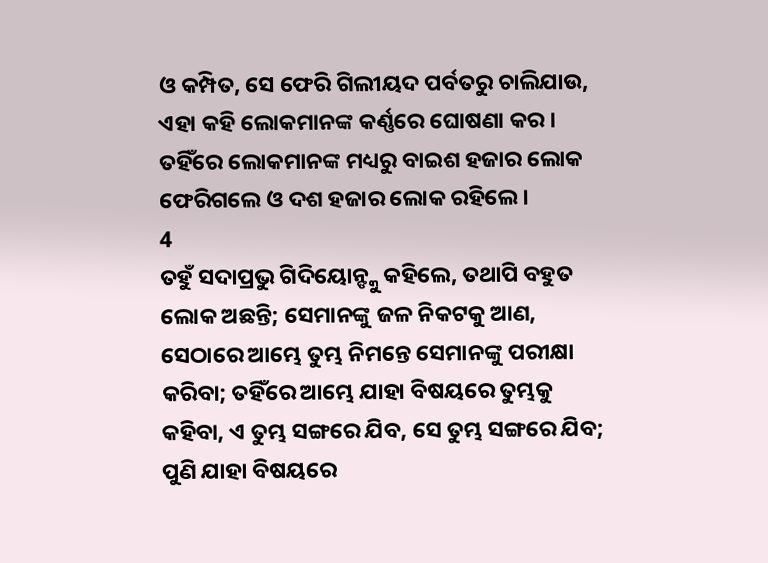ଓ କମ୍ପିତ, ସେ ଫେରି ଗିଲୀୟଦ ପର୍ବତରୁ ଚାଲିଯାଉ, ଏହା କହି ଲୋକମାନଙ୍କ କର୍ଣ୍ଣରେ ଘୋଷଣା କର । ତହିଁରେ ଲୋକମାନଙ୍କ ମଧ୍ୟରୁ ବାଇଶ ହଜାର ଲୋକ ଫେରିଗଲେ ଓ ଦଶ ହଜାର ଲୋକ ରହିଲେ ।
4
ତହୁଁ ସଦାପ୍ରଭୁ ଗିଦିୟୋନ୍ଙ୍କୁ କହିଲେ, ତଥାପି ବହୁତ ଲୋକ ଅଛନ୍ତି; ସେମାନଙ୍କୁ ଜଳ ନିକଟକୁ ଆଣ, ସେଠାରେ ଆମ୍ଭେ ତୁମ୍ଭ ନିମନ୍ତେ ସେମାନଙ୍କୁ ପରୀକ୍ଷା କରିବା; ତହିଁରେ ଆମ୍ଭେ ଯାହା ବିଷୟରେ ତୁମ୍ଭକୁ କହିବା, ଏ ତୁମ୍ଭ ସଙ୍ଗରେ ଯିବ, ସେ ତୁମ୍ଭ ସଙ୍ଗରେ ଯିବ; ପୁଣି ଯାହା ବିଷୟରେ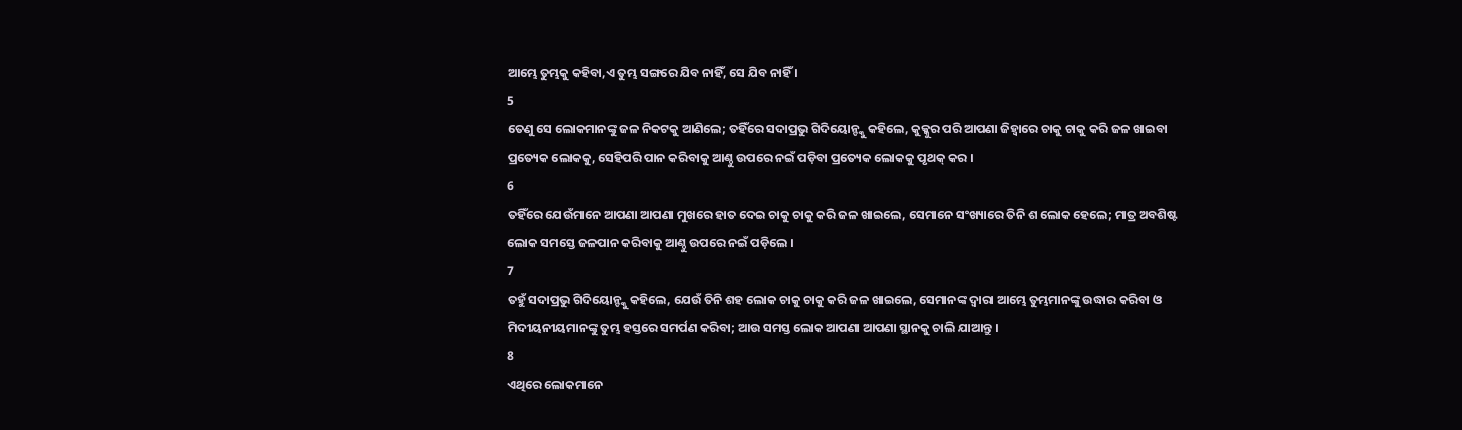ଆମ୍ଭେ ତୁମ୍ଭକୁ କହିବା,ଏ ତୁମ୍ଭ ସଙ୍ଗରେ ଯିବ ନାହିଁ, ସେ ଯିବ ନାହିଁ ।
5
ତେଣୁ ସେ ଲୋକମାନଙ୍କୁ ଜଳ ନିକଟକୁ ଆଣିଲେ; ତହିଁରେ ସଦାପ୍ରଭୁ ଗିଦିୟୋନ୍ଙ୍କୁ କହିଲେ, କୁକ୍କୁର ପରି ଆପଣା ଜିହ୍ଵାରେ ଚାକୁ ଚାକୁ କରି ଜଳ ଖାଇବା ପ୍ରତ୍ୟେକ ଲୋକକୁ, ସେହିପରି ପାନ କରିବାକୁ ଆଣ୍ଠୁ ଉପରେ ନଇଁ ପଡ଼ିବା ପ୍ରତ୍ୟେକ ଲୋକକୁ ପୃଥକ୍ କର ।
6
ତହିଁରେ ଯେଉଁମାନେ ଆପଣା ଆପଣା ମୁଖରେ ହାତ ଦେଇ ଚାକୁ ଚାକୁ କରି ଜଳ ଖାଇଲେ, ସେମାନେ ସଂଖ୍ୟାରେ ତିନି ଶ ଲୋକ ହେଲେ; ମାତ୍ର ଅବଶିଷ୍ଟ ଲୋକ ସମସ୍ତେ ଜଳପାନ କରିବାକୁ ଆଣ୍ଠୁ ଉପରେ ନଇଁ ପଡ଼ିଲେ ।
7
ତହୁଁ ସଦାପ୍ରଭୁ ଗିଦିୟୋନ୍ଙ୍କୁ କହିଲେ, ଯେଉଁ ତିନି ଶହ ଲୋକ ଚାକୁ ଚାକୁ କରି ଜଳ ଖାଇଲେ, ସେମାନଙ୍କ ଦ୍ଵାରା ଆମ୍ଭେ ତୁମ୍ଭମାନଙ୍କୁ ଉଦ୍ଧାର କରିବା ଓ ମିଦୀୟନୀୟମାନଙ୍କୁ ତୁମ୍ଭ ହସ୍ତରେ ସମର୍ପଣ କରିବା; ଆଉ ସମସ୍ତ ଲୋକ ଆପଣା ଆପଣା ସ୍ଥାନକୁ ଚାଲି ଯାଆନ୍ତୁ ।
8
ଏଥିରେ ଲୋକମାନେ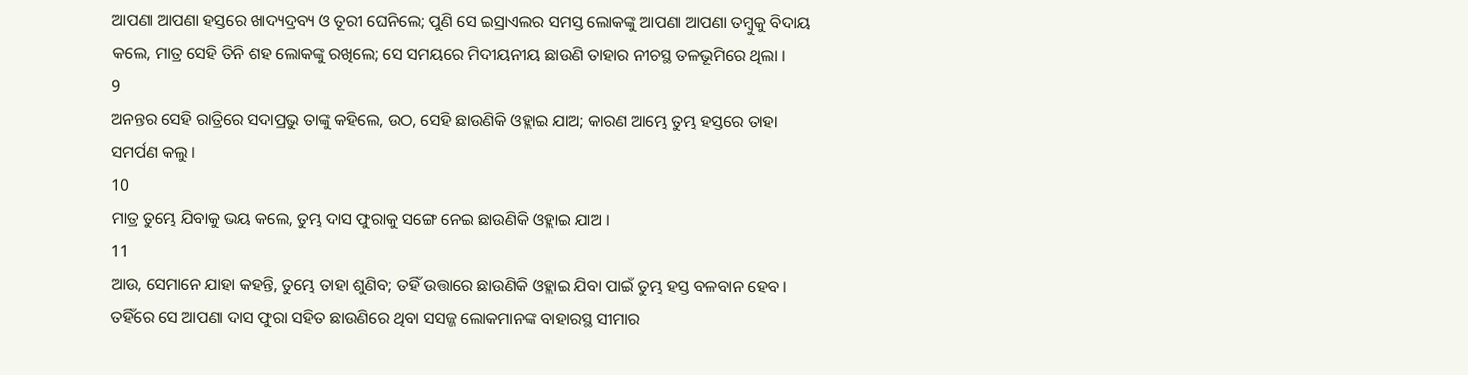ଆପଣା ଆପଣା ହସ୍ତରେ ଖାଦ୍ୟଦ୍ରବ୍ୟ ଓ ତୂରୀ ଘେନିଲେ; ପୁଣି ସେ ଇସ୍ରାଏଲର ସମସ୍ତ ଲୋକଙ୍କୁ ଆପଣା ଆପଣା ତମ୍ଵୁକୁ ବିଦାୟ କଲେ, ମାତ୍ର ସେହି ତିନି ଶହ ଲୋକଙ୍କୁ ରଖିଲେ; ସେ ସମୟରେ ମିଦୀୟନୀୟ ଛାଉଣି ତାହାର ନୀଚସ୍ଥ ତଳଭୂମିରେ ଥିଲା ।
9
ଅନନ୍ତର ସେହି ରାତ୍ରିରେ ସଦାପ୍ରଭୁ ତାଙ୍କୁ କହିଲେ, ଉଠ, ସେହି ଛାଉଣିକି ଓହ୍ଲାଇ ଯାଅ; କାରଣ ଆମ୍ଭେ ତୁମ୍ଭ ହସ୍ତରେ ତାହା ସମର୍ପଣ କଲୁ ।
10
ମାତ୍ର ତୁମ୍ଭେ ଯିବାକୁ ଭୟ କଲେ, ତୁମ୍ଭ ଦାସ ଫୁରାକୁ ସଙ୍ଗେ ନେଇ ଛାଉଣିକି ଓହ୍ଲାଇ ଯାଅ ।
11
ଆଉ, ସେମାନେ ଯାହା କହନ୍ତି, ତୁମ୍ଭେ ତାହା ଶୁଣିବ; ତହିଁ ଉତ୍ତାରେ ଛାଉଣିକି ଓହ୍ଲାଇ ଯିବା ପାଇଁ ତୁମ୍ଭ ହସ୍ତ ବଳବାନ ହେବ । ତହିଁରେ ସେ ଆପଣା ଦାସ ଫୁରା ସହିତ ଛାଉଣିରେ ଥିବା ସସଜ୍ଜ ଲୋକମାନଙ୍କ ବାହାରସ୍ଥ ସୀମାର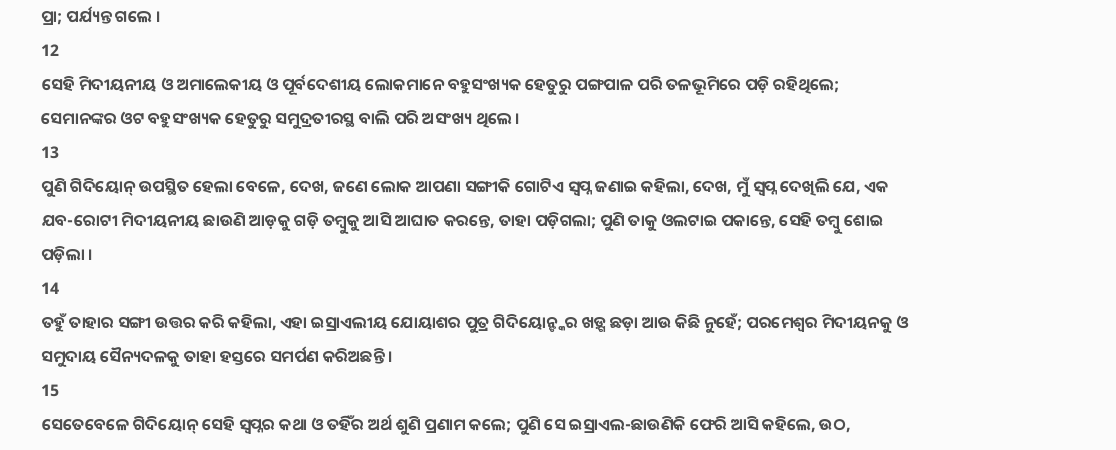ପ୍ରା; ପର୍ଯ୍ୟନ୍ତ ଗଲେ ।
12
ସେହି ମିଦୀୟନୀୟ ଓ ଅମାଲେକୀୟ ଓ ପୂର୍ବଦେଶୀୟ ଲୋକମାନେ ବହୁସଂଖ୍ୟକ ହେତୁରୁ ପଙ୍ଗପାଳ ପରି ତଳଭୂମିରେ ପଡ଼ି ରହିଥିଲେ; ସେମାନଙ୍କର ଓଟ ବହୁସଂଖ୍ୟକ ହେତୁରୁ ସମୁଦ୍ରତୀରସ୍ଥ ବାଲି ପରି ଅସଂଖ୍ୟ ଥିଲେ ।
13
ପୁଣି ଗିଦିୟୋନ୍ ଉପସ୍ଥିତ ହେଲା ବେଳେ, ଦେଖ, ଜଣେ ଲୋକ ଆପଣା ସଙ୍ଗୀକି ଗୋଟିଏ ସ୍ଵପ୍ନ ଜଣାଇ କହିଲା, ଦେଖ, ମୁଁ ସ୍ଵପ୍ନ ଦେଖିଲି ଯେ, ଏକ ଯବ-ରୋଟୀ ମିଦୀୟନୀୟ ଛାଉଣି ଆଡ଼କୁ ଗଡ଼ି ତମ୍ଵୁକୁ ଆସି ଆଘାତ କରନ୍ତେ, ତାହା ପଡ଼ିଗଲା; ପୁଣି ତାକୁ ଓଲଟାଇ ପକାନ୍ତେ, ସେହି ତମ୍ଵୁ ଶୋଇ ପଡ଼ିଲା ।
14
ତହୁଁ ତାହାର ସଙ୍ଗୀ ଉତ୍ତର କରି କହିଲା, ଏହା ଇସ୍ରାଏଲୀୟ ଯୋୟାଶର ପୁତ୍ର ଗିଦିୟୋନ୍ଙ୍କର ଖଡ଼୍ଗ ଛଡ଼ା ଆଉ କିଛି ନୁହେଁ; ପରମେଶ୍ଵର ମିଦୀୟନକୁ ଓ ସମୁଦାୟ ସୈନ୍ୟଦଳକୁ ତାହା ହସ୍ତରେ ସମର୍ପଣ କରିଅଛନ୍ତି ।
15
ସେତେବେଳେ ଗିଦିୟୋନ୍ ସେହି ସ୍ଵପ୍ନର କଥା ଓ ତହିଁର ଅର୍ଥ ଶୁଣି ପ୍ରଣାମ କଲେ; ପୁଣି ସେ ଇସ୍ରାଏଲ-ଛାଉଣିକି ଫେରି ଆସି କହିଲେ, ଉଠ,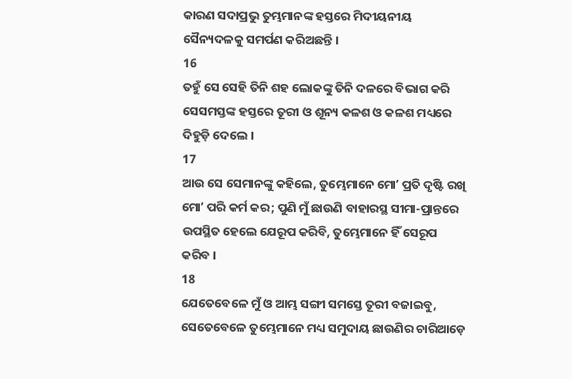କାରଣ ସଦାପ୍ରଭୁ ତୁମ୍ଭମାନଙ୍କ ହସ୍ତରେ ମିଦୀୟନୀୟ ସୈନ୍ୟଦଳକୁ ସମର୍ପଣ କରିଅଛନ୍ତି ।
16
ତହୁଁ ସେ ସେହି ତିନି ଶହ ଲୋକଙ୍କୁ ତିନି ଦଳରେ ବିଭାଗ କରି ସେସମସ୍ତଙ୍କ ହସ୍ତରେ ତୂରୀ ଓ ଶୂନ୍ୟ କଳଶ ଓ କଳଶ ମଧ୍ୟରେ ଦିହୁଡ଼ି ଦେଲେ ।
17
ଆଉ ସେ ସେମାନଙ୍କୁ କହିଲେ, ତୁମ୍ଭେମାନେ ମୋʼ ପ୍ରତି ଦୃଷ୍ଟି ରଖି ମୋʼ ପରି କର୍ମ କର; ପୁଣି ମୁଁ ଛାଉଣି ବାହାରସ୍ଥ ସୀମା-ପ୍ରାନ୍ତରେ ଉପସ୍ଥିତ ହେଲେ ଯେରୂପ କରିବି, ତୁମ୍ଭେମାନେ ହିଁ ସେରୂପ କରିବ ।
18
ଯେତେବେଳେ ମୁଁ ଓ ଆମ୍ଭ ସଙ୍ଗୀ ସମସ୍ତେ ତୂରୀ ବଜାଇବୁ, ସେତେବେଳେ ତୁମ୍ଭେମାନେ ମଧ୍ୟ ସମୁଦାୟ ଛାଉଣିର ଚାରିଆଡ଼େ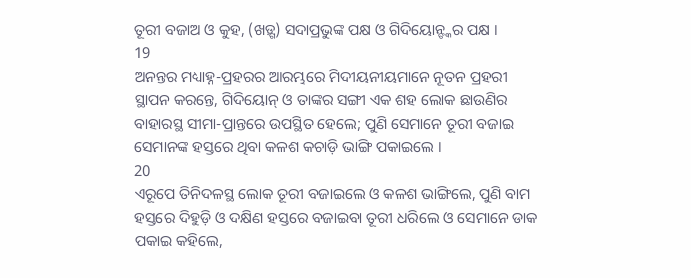ତୂରୀ ବଜାଅ ଓ କୁହ, (ଖଡ଼୍ଗ) ସଦାପ୍ରଭୁଙ୍କ ପକ୍ଷ ଓ ଗିଦିୟୋନ୍ଙ୍କର ପକ୍ଷ ।
19
ଅନନ୍ତର ମଧ୍ୟାହ୍ନ-ପ୍ରହରର ଆରମ୍ଭରେ ମିଦୀୟନୀୟମାନେ ନୂତନ ପ୍ରହରୀ ସ୍ଥାପନ କରନ୍ତେ, ଗିଦିୟୋନ୍ ଓ ତାଙ୍କର ସଙ୍ଗୀ ଏକ ଶହ ଲୋକ ଛାଉଣିର ବାହାରସ୍ଥ ସୀମା-ପ୍ରାନ୍ତରେ ଉପସ୍ଥିତ ହେଲେ; ପୁଣି ସେମାନେ ତୂରୀ ବଜାଇ ସେମାନଙ୍କ ହସ୍ତରେ ଥିବା କଳଶ କଚାଡ଼ି ଭାଙ୍ଗି ପକାଇଲେ ।
20
ଏରୂପେ ତିନିଦଳସ୍ଥ ଲୋକ ତୂରୀ ବଜାଇଲେ ଓ କଳଶ ଭାଙ୍ଗିଲେ, ପୁଣି ବାମ ହସ୍ତରେ ଦିହୁଡ଼ି ଓ ଦକ୍ଷିଣ ହସ୍ତରେ ବଜାଇବା ତୂରୀ ଧରିଲେ ଓ ସେମାନେ ଡାକ ପକାଇ କହିଲେ,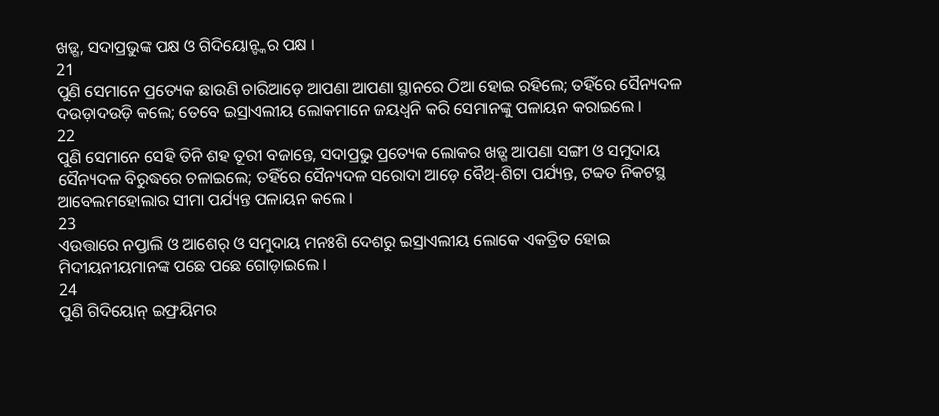ଖଡ଼୍ଗ, ସଦାପ୍ରଭୁଙ୍କ ପକ୍ଷ ଓ ଗିଦିୟୋନ୍ଙ୍କର ପକ୍ଷ ।
21
ପୁଣି ସେମାନେ ପ୍ରତ୍ୟେକ ଛାଉଣି ଚାରିଆଡ଼େ ଆପଣା ଆପଣା ସ୍ଥାନରେ ଠିଆ ହୋଇ ରହିଲେ; ତହିଁରେ ସୈନ୍ୟଦଳ ଦଉଡ଼ାଦଉଡ଼ି କଲେ; ତେବେ ଇସ୍ରାଏଲୀୟ ଲୋକମାନେ ଜୟଧ୍ଵନି କରି ସେମାନଙ୍କୁ ପଳାୟନ କରାଇଲେ ।
22
ପୁଣି ସେମାନେ ସେହି ତିନି ଶହ ତୂରୀ ବଜାନ୍ତେ, ସଦାପ୍ରଭୁ ପ୍ରତ୍ୟେକ ଲୋକର ଖଡ଼୍ଗ ଆପଣା ସଙ୍ଗୀ ଓ ସମୁଦାୟ ସୈନ୍ୟଦଳ ବିରୁଦ୍ଧରେ ଚଳାଇଲେ; ତହିଁରେ ସୈନ୍ୟଦଳ ସରୋଦା ଆଡ଼େ ବୈଥ୍-ଶିଟା ପର୍ଯ୍ୟନ୍ତ, ଟବ୍ବତ ନିକଟସ୍ଥ ଆବେଲମହୋଲାର ସୀମା ପର୍ଯ୍ୟନ୍ତ ପଳାୟନ କଲେ ।
23
ଏଉତ୍ତାରେ ନପ୍ତାଲି ଓ ଆଶେର୍ ଓ ସମୁଦାୟ ମନଃଶି ଦେଶରୁ ଇସ୍ରାଏଲୀୟ ଲୋକେ ଏକତ୍ରିତ ହୋଇ ମିଦୀୟନୀୟମାନଙ୍କ ପଛେ ପଛେ ଗୋଡ଼ାଇଲେ ।
24
ପୁଣି ଗିଦିୟୋନ୍ ଇଫ୍ରୟିମର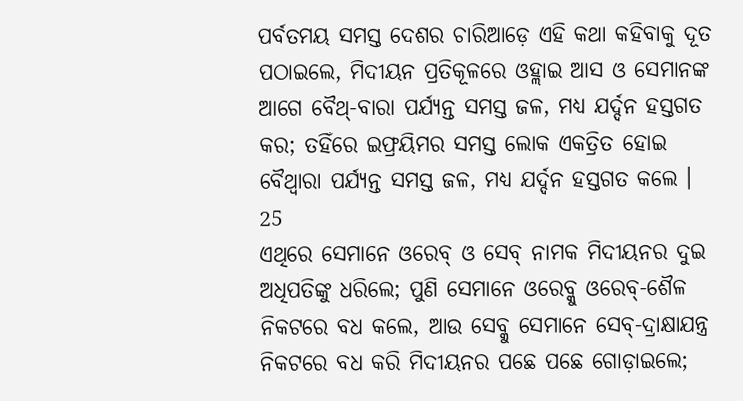ପର୍ବତମୟ ସମସ୍ତ ଦେଶର ଚାରିଆଡ଼େ ଏହି କଥା କହିବାକୁ ଦୂତ ପଠାଇଲେ, ମିଦୀୟନ ପ୍ରତିକୂଳରେ ଓହ୍ଲାଇ ଆସ ଓ ସେମାନଙ୍କ ଆଗେ ବୈଥ୍-ବାରା ପର୍ଯ୍ୟନ୍ତ ସମସ୍ତ ଜଳ, ମଧ୍ୟ ଯର୍ଦ୍ଦନ ହସ୍ତଗତ କର; ତହିଁରେ ଇଫ୍ରୟିମର ସମସ୍ତ ଲୋକ ଏକତ୍ରିତ ହୋଇ ବୈଥ୍ବାରା ପର୍ଯ୍ୟନ୍ତ ସମସ୍ତ ଜଳ, ମଧ୍ୟ ଯର୍ଦ୍ଦନ ହସ୍ତଗତ କଲେ ।
25
ଏଥିରେ ସେମାନେ ଓରେବ୍ ଓ ସେବ୍ ନାମକ ମିଦୀୟନର ଦୁଇ ଅଧିପତିଙ୍କୁ ଧରିଲେ; ପୁଣି ସେମାନେ ଓରେବ୍କୁ ଓରେବ୍-ଶୈଳ ନିକଟରେ ବଧ କଲେ, ଆଉ ସେବ୍କୁ ସେମାନେ ସେବ୍-ଦ୍ରାକ୍ଷାଯନ୍ତ୍ର ନିକଟରେ ବଧ କରି ମିଦୀୟନର ପଛେ ପଛେ ଗୋଡ଼ାଇଲେ;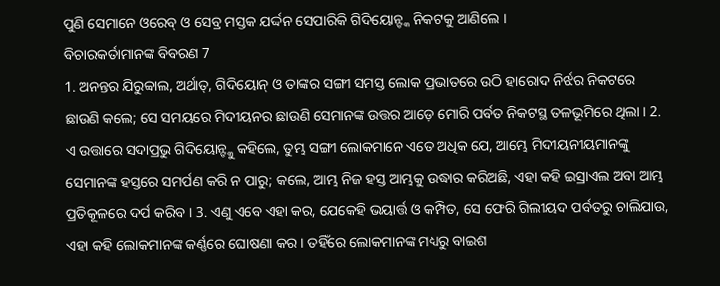ପୁଣି ସେମାନେ ଓରେବ୍ ଓ ସେବ୍ର ମସ୍ତକ ଯର୍ଦ୍ଦନ ସେପାରିକି ଗିଦିୟୋନ୍ଙ୍କ ନିକଟକୁ ଆଣିଲେ ।
ବିଚାରକର୍ତାମାନଙ୍କ ବିବରଣ 7
1. ଅନନ୍ତର ଯିରୁବ୍ବାଲ, ଅର୍ଥାତ୍, ଗିଦିୟୋନ୍ ଓ ତାଙ୍କର ସଙ୍ଗୀ ସମସ୍ତ ଲୋକ ପ୍ରଭାତରେ ଉଠି ହାରୋଦ ନିର୍ଝର ନିକଟରେ ଛାଉଣି କଲେ; ସେ ସମୟରେ ମିଦୀୟନର ଛାଉଣି ସେମାନଙ୍କ ଉତ୍ତର ଆଡ଼େ ମୋରି ପର୍ବତ ନିକଟସ୍ଥ ତଳଭୂମିରେ ଥିଲା । 2. ଏ ଉତ୍ତାରେ ସଦାପ୍ରଭୁ ଗିଦିୟୋନ୍ଙ୍କୁ କହିଲେ, ତୁମ୍ଭ ସଙ୍ଗୀ ଲୋକମାନେ ଏତେ ଅଧିକ ଯେ, ଆମ୍ଭେ ମିଦୀୟନୀୟମାନଙ୍କୁ ସେମାନଙ୍କ ହସ୍ତରେ ସମର୍ପଣ କରି ନ ପାରୁ; କଲେ, ଆମ୍ଭ ନିଜ ହସ୍ତ ଆମ୍ଭକୁ ଉଦ୍ଧାର କରିଅଛି, ଏହା କହି ଇସ୍ରାଏଲ ଅବା ଆମ୍ଭ ପ୍ରତିକୂଳରେ ଦର୍ପ କରିବ । 3. ଏଣୁ ଏବେ ଏହା କର, ଯେକେହି ଭୟାର୍ତ୍ତ ଓ କମ୍ପିତ, ସେ ଫେରି ଗିଲୀୟଦ ପର୍ବତରୁ ଚାଲିଯାଉ, ଏହା କହି ଲୋକମାନଙ୍କ କର୍ଣ୍ଣରେ ଘୋଷଣା କର । ତହିଁରେ ଲୋକମାନଙ୍କ ମଧ୍ୟରୁ ବାଇଶ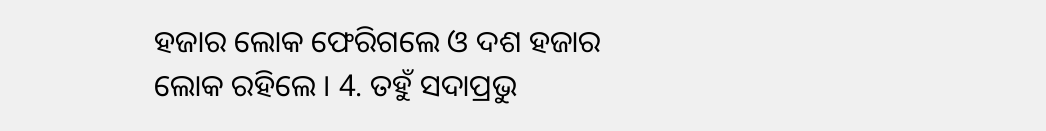ହଜାର ଲୋକ ଫେରିଗଲେ ଓ ଦଶ ହଜାର ଲୋକ ରହିଲେ । 4. ତହୁଁ ସଦାପ୍ରଭୁ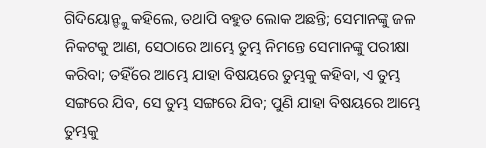ଗିଦିୟୋନ୍ଙ୍କୁ କହିଲେ, ତଥାପି ବହୁତ ଲୋକ ଅଛନ୍ତି; ସେମାନଙ୍କୁ ଜଳ ନିକଟକୁ ଆଣ, ସେଠାରେ ଆମ୍ଭେ ତୁମ୍ଭ ନିମନ୍ତେ ସେମାନଙ୍କୁ ପରୀକ୍ଷା କରିବା; ତହିଁରେ ଆମ୍ଭେ ଯାହା ବିଷୟରେ ତୁମ୍ଭକୁ କହିବା, ଏ ତୁମ୍ଭ ସଙ୍ଗରେ ଯିବ, ସେ ତୁମ୍ଭ ସଙ୍ଗରେ ଯିବ; ପୁଣି ଯାହା ବିଷୟରେ ଆମ୍ଭେ ତୁମ୍ଭକୁ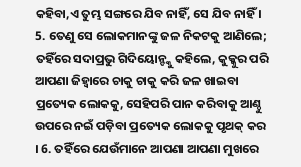କହିବା,ଏ ତୁମ୍ଭ ସଙ୍ଗରେ ଯିବ ନାହିଁ, ସେ ଯିବ ନାହିଁ । 5. ତେଣୁ ସେ ଲୋକମାନଙ୍କୁ ଜଳ ନିକଟକୁ ଆଣିଲେ; ତହିଁରେ ସଦାପ୍ରଭୁ ଗିଦିୟୋନ୍ଙ୍କୁ କହିଲେ, କୁକ୍କୁର ପରି ଆପଣା ଜିହ୍ଵାରେ ଚାକୁ ଚାକୁ କରି ଜଳ ଖାଇବା ପ୍ରତ୍ୟେକ ଲୋକକୁ, ସେହିପରି ପାନ କରିବାକୁ ଆଣ୍ଠୁ ଉପରେ ନଇଁ ପଡ଼ିବା ପ୍ରତ୍ୟେକ ଲୋକକୁ ପୃଥକ୍ କର । 6. ତହିଁରେ ଯେଉଁମାନେ ଆପଣା ଆପଣା ମୁଖରେ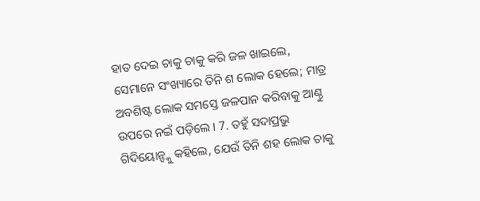ହାତ ଦେଇ ଚାକୁ ଚାକୁ କରି ଜଳ ଖାଇଲେ, ସେମାନେ ସଂଖ୍ୟାରେ ତିନି ଶ ଲୋକ ହେଲେ; ମାତ୍ର ଅବଶିଷ୍ଟ ଲୋକ ସମସ୍ତେ ଜଳପାନ କରିବାକୁ ଆଣ୍ଠୁ ଉପରେ ନଇଁ ପଡ଼ିଲେ । 7. ତହୁଁ ସଦାପ୍ରଭୁ ଗିଦିୟୋନ୍ଙ୍କୁ କହିଲେ, ଯେଉଁ ତିନି ଶହ ଲୋକ ଚାକୁ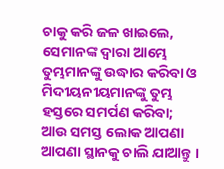ଚାକୁ କରି ଜଳ ଖାଇଲେ, ସେମାନଙ୍କ ଦ୍ଵାରା ଆମ୍ଭେ ତୁମ୍ଭମାନଙ୍କୁ ଉଦ୍ଧାର କରିବା ଓ ମିଦୀୟନୀୟମାନଙ୍କୁ ତୁମ୍ଭ ହସ୍ତରେ ସମର୍ପଣ କରିବା; ଆଉ ସମସ୍ତ ଲୋକ ଆପଣା ଆପଣା ସ୍ଥାନକୁ ଚାଲି ଯାଆନ୍ତୁ ।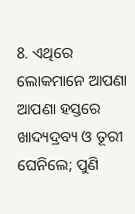8. ଏଥିରେ ଲୋକମାନେ ଆପଣା ଆପଣା ହସ୍ତରେ ଖାଦ୍ୟଦ୍ରବ୍ୟ ଓ ତୂରୀ ଘେନିଲେ; ପୁଣି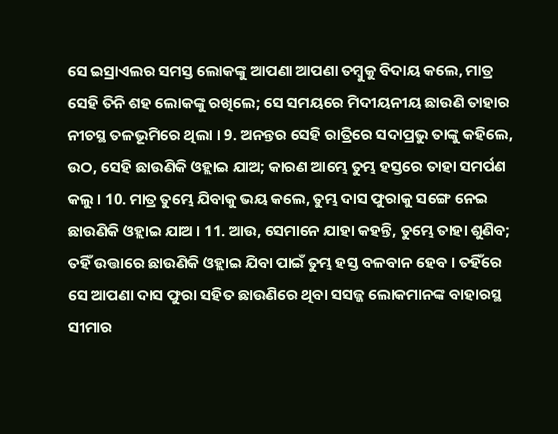ସେ ଇସ୍ରାଏଲର ସମସ୍ତ ଲୋକଙ୍କୁ ଆପଣା ଆପଣା ତମ୍ଵୁକୁ ବିଦାୟ କଲେ, ମାତ୍ର ସେହି ତିନି ଶହ ଲୋକଙ୍କୁ ରଖିଲେ; ସେ ସମୟରେ ମିଦୀୟନୀୟ ଛାଉଣି ତାହାର ନୀଚସ୍ଥ ତଳଭୂମିରେ ଥିଲା । 9. ଅନନ୍ତର ସେହି ରାତ୍ରିରେ ସଦାପ୍ରଭୁ ତାଙ୍କୁ କହିଲେ, ଉଠ, ସେହି ଛାଉଣିକି ଓହ୍ଲାଇ ଯାଅ; କାରଣ ଆମ୍ଭେ ତୁମ୍ଭ ହସ୍ତରେ ତାହା ସମର୍ପଣ କଲୁ । 10. ମାତ୍ର ତୁମ୍ଭେ ଯିବାକୁ ଭୟ କଲେ, ତୁମ୍ଭ ଦାସ ଫୁରାକୁ ସଙ୍ଗେ ନେଇ ଛାଉଣିକି ଓହ୍ଲାଇ ଯାଅ । 11. ଆଉ, ସେମାନେ ଯାହା କହନ୍ତି, ତୁମ୍ଭେ ତାହା ଶୁଣିବ; ତହିଁ ଉତ୍ତାରେ ଛାଉଣିକି ଓହ୍ଲାଇ ଯିବା ପାଇଁ ତୁମ୍ଭ ହସ୍ତ ବଳବାନ ହେବ । ତହିଁରେ ସେ ଆପଣା ଦାସ ଫୁରା ସହିତ ଛାଉଣିରେ ଥିବା ସସଜ୍ଜ ଲୋକମାନଙ୍କ ବାହାରସ୍ଥ ସୀମାର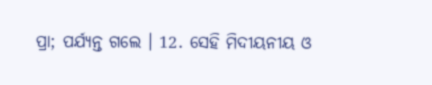ପ୍ରା; ପର୍ଯ୍ୟନ୍ତ ଗଲେ । 12. ସେହି ମିଦୀୟନୀୟ ଓ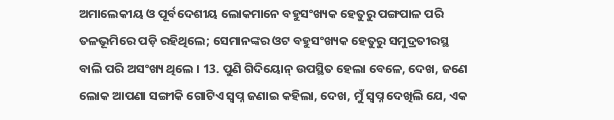ଅମାଲେକୀୟ ଓ ପୂର୍ବଦେଶୀୟ ଲୋକମାନେ ବହୁସଂଖ୍ୟକ ହେତୁରୁ ପଙ୍ଗପାଳ ପରି ତଳଭୂମିରେ ପଡ଼ି ରହିଥିଲେ; ସେମାନଙ୍କର ଓଟ ବହୁସଂଖ୍ୟକ ହେତୁରୁ ସମୁଦ୍ରତୀରସ୍ଥ ବାଲି ପରି ଅସଂଖ୍ୟ ଥିଲେ । 13. ପୁଣି ଗିଦିୟୋନ୍ ଉପସ୍ଥିତ ହେଲା ବେଳେ, ଦେଖ, ଜଣେ ଲୋକ ଆପଣା ସଙ୍ଗୀକି ଗୋଟିଏ ସ୍ଵପ୍ନ ଜଣାଇ କହିଲା, ଦେଖ, ମୁଁ ସ୍ଵପ୍ନ ଦେଖିଲି ଯେ, ଏକ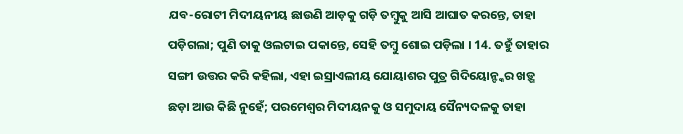ଯବ-ରୋଟୀ ମିଦୀୟନୀୟ ଛାଉଣି ଆଡ଼କୁ ଗଡ଼ି ତମ୍ଵୁକୁ ଆସି ଆଘାତ କରନ୍ତେ, ତାହା ପଡ଼ିଗଲା; ପୁଣି ତାକୁ ଓଲଟାଇ ପକାନ୍ତେ, ସେହି ତମ୍ଵୁ ଶୋଇ ପଡ଼ିଲା । 14. ତହୁଁ ତାହାର ସଙ୍ଗୀ ଉତ୍ତର କରି କହିଲା, ଏହା ଇସ୍ରାଏଲୀୟ ଯୋୟାଶର ପୁତ୍ର ଗିଦିୟୋନ୍ଙ୍କର ଖଡ଼୍ଗ ଛଡ଼ା ଆଉ କିଛି ନୁହେଁ; ପରମେଶ୍ଵର ମିଦୀୟନକୁ ଓ ସମୁଦାୟ ସୈନ୍ୟଦଳକୁ ତାହା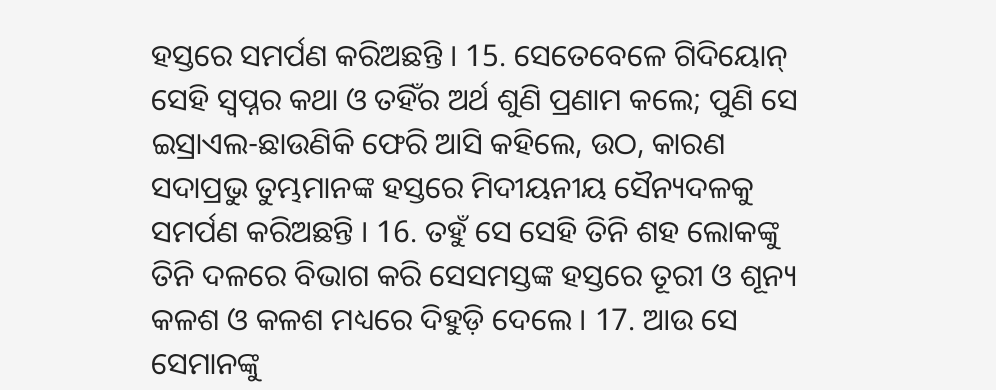ହସ୍ତରେ ସମର୍ପଣ କରିଅଛନ୍ତି । 15. ସେତେବେଳେ ଗିଦିୟୋନ୍ ସେହି ସ୍ଵପ୍ନର କଥା ଓ ତହିଁର ଅର୍ଥ ଶୁଣି ପ୍ରଣାମ କଲେ; ପୁଣି ସେ ଇସ୍ରାଏଲ-ଛାଉଣିକି ଫେରି ଆସି କହିଲେ, ଉଠ, କାରଣ ସଦାପ୍ରଭୁ ତୁମ୍ଭମାନଙ୍କ ହସ୍ତରେ ମିଦୀୟନୀୟ ସୈନ୍ୟଦଳକୁ ସମର୍ପଣ କରିଅଛନ୍ତି । 16. ତହୁଁ ସେ ସେହି ତିନି ଶହ ଲୋକଙ୍କୁ ତିନି ଦଳରେ ବିଭାଗ କରି ସେସମସ୍ତଙ୍କ ହସ୍ତରେ ତୂରୀ ଓ ଶୂନ୍ୟ କଳଶ ଓ କଳଶ ମଧ୍ୟରେ ଦିହୁଡ଼ି ଦେଲେ । 17. ଆଉ ସେ ସେମାନଙ୍କୁ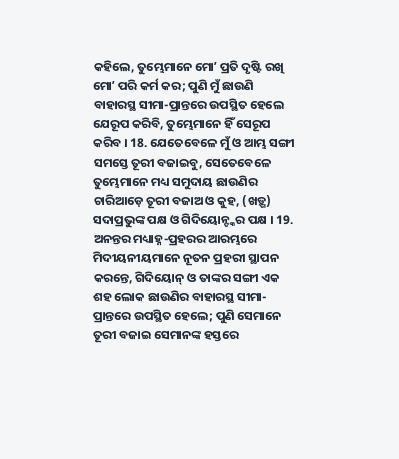କହିଲେ, ତୁମ୍ଭେମାନେ ମୋʼ ପ୍ରତି ଦୃଷ୍ଟି ରଖି ମୋʼ ପରି କର୍ମ କର; ପୁଣି ମୁଁ ଛାଉଣି ବାହାରସ୍ଥ ସୀମା-ପ୍ରାନ୍ତରେ ଉପସ୍ଥିତ ହେଲେ ଯେରୂପ କରିବି, ତୁମ୍ଭେମାନେ ହିଁ ସେରୂପ କରିବ । 18. ଯେତେବେଳେ ମୁଁ ଓ ଆମ୍ଭ ସଙ୍ଗୀ ସମସ୍ତେ ତୂରୀ ବଜାଇବୁ, ସେତେବେଳେ ତୁମ୍ଭେମାନେ ମଧ୍ୟ ସମୁଦାୟ ଛାଉଣିର ଚାରିଆଡ଼େ ତୂରୀ ବଜାଅ ଓ କୁହ, (ଖଡ଼୍ଗ) ସଦାପ୍ରଭୁଙ୍କ ପକ୍ଷ ଓ ଗିଦିୟୋନ୍ଙ୍କର ପକ୍ଷ । 19. ଅନନ୍ତର ମଧ୍ୟାହ୍ନ-ପ୍ରହରର ଆରମ୍ଭରେ ମିଦୀୟନୀୟମାନେ ନୂତନ ପ୍ରହରୀ ସ୍ଥାପନ କରନ୍ତେ, ଗିଦିୟୋନ୍ ଓ ତାଙ୍କର ସଙ୍ଗୀ ଏକ ଶହ ଲୋକ ଛାଉଣିର ବାହାରସ୍ଥ ସୀମା-ପ୍ରାନ୍ତରେ ଉପସ୍ଥିତ ହେଲେ; ପୁଣି ସେମାନେ ତୂରୀ ବଜାଇ ସେମାନଙ୍କ ହସ୍ତରେ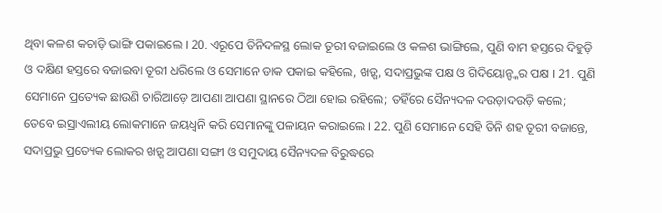ଥିବା କଳଶ କଚାଡ଼ି ଭାଙ୍ଗି ପକାଇଲେ । 20. ଏରୂପେ ତିନିଦଳସ୍ଥ ଲୋକ ତୂରୀ ବଜାଇଲେ ଓ କଳଶ ଭାଙ୍ଗିଲେ, ପୁଣି ବାମ ହସ୍ତରେ ଦିହୁଡ଼ି ଓ ଦକ୍ଷିଣ ହସ୍ତରେ ବଜାଇବା ତୂରୀ ଧରିଲେ ଓ ସେମାନେ ଡାକ ପକାଇ କହିଲେ, ଖଡ଼୍ଗ, ସଦାପ୍ରଭୁଙ୍କ ପକ୍ଷ ଓ ଗିଦିୟୋନ୍ଙ୍କର ପକ୍ଷ । 21. ପୁଣି ସେମାନେ ପ୍ରତ୍ୟେକ ଛାଉଣି ଚାରିଆଡ଼େ ଆପଣା ଆପଣା ସ୍ଥାନରେ ଠିଆ ହୋଇ ରହିଲେ; ତହିଁରେ ସୈନ୍ୟଦଳ ଦଉଡ଼ାଦଉଡ଼ି କଲେ; ତେବେ ଇସ୍ରାଏଲୀୟ ଲୋକମାନେ ଜୟଧ୍ଵନି କରି ସେମାନଙ୍କୁ ପଳାୟନ କରାଇଲେ । 22. ପୁଣି ସେମାନେ ସେହି ତିନି ଶହ ତୂରୀ ବଜାନ୍ତେ, ସଦାପ୍ରଭୁ ପ୍ରତ୍ୟେକ ଲୋକର ଖଡ଼୍ଗ ଆପଣା ସଙ୍ଗୀ ଓ ସମୁଦାୟ ସୈନ୍ୟଦଳ ବିରୁଦ୍ଧରେ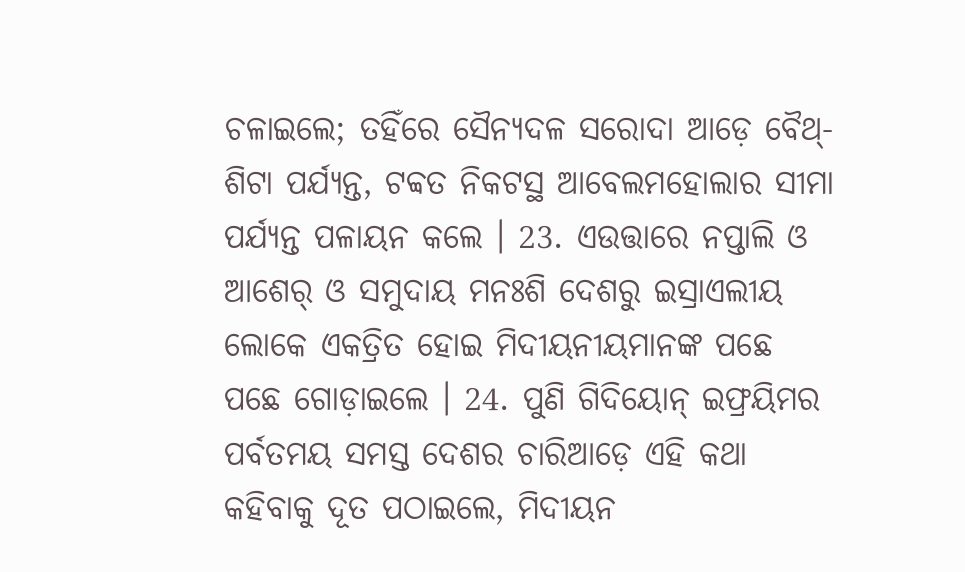ଚଳାଇଲେ; ତହିଁରେ ସୈନ୍ୟଦଳ ସରୋଦା ଆଡ଼େ ବୈଥ୍-ଶିଟା ପର୍ଯ୍ୟନ୍ତ, ଟବ୍ବତ ନିକଟସ୍ଥ ଆବେଲମହୋଲାର ସୀମା ପର୍ଯ୍ୟନ୍ତ ପଳାୟନ କଲେ । 23. ଏଉତ୍ତାରେ ନପ୍ତାଲି ଓ ଆଶେର୍ ଓ ସମୁଦାୟ ମନଃଶି ଦେଶରୁ ଇସ୍ରାଏଲୀୟ ଲୋକେ ଏକତ୍ରିତ ହୋଇ ମିଦୀୟନୀୟମାନଙ୍କ ପଛେ ପଛେ ଗୋଡ଼ାଇଲେ । 24. ପୁଣି ଗିଦିୟୋନ୍ ଇଫ୍ରୟିମର ପର୍ବତମୟ ସମସ୍ତ ଦେଶର ଚାରିଆଡ଼େ ଏହି କଥା କହିବାକୁ ଦୂତ ପଠାଇଲେ, ମିଦୀୟନ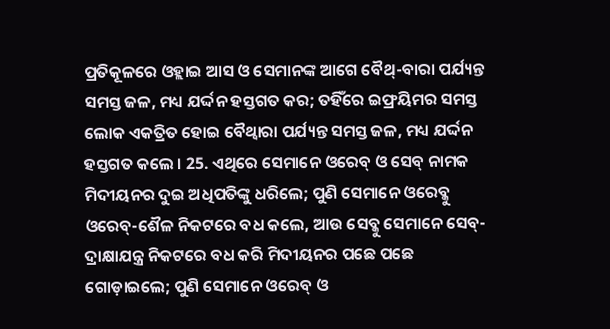ପ୍ରତିକୂଳରେ ଓହ୍ଲାଇ ଆସ ଓ ସେମାନଙ୍କ ଆଗେ ବୈଥ୍-ବାରା ପର୍ଯ୍ୟନ୍ତ ସମସ୍ତ ଜଳ, ମଧ୍ୟ ଯର୍ଦ୍ଦନ ହସ୍ତଗତ କର; ତହିଁରେ ଇଫ୍ରୟିମର ସମସ୍ତ ଲୋକ ଏକତ୍ରିତ ହୋଇ ବୈଥ୍ବାରା ପର୍ଯ୍ୟନ୍ତ ସମସ୍ତ ଜଳ, ମଧ୍ୟ ଯର୍ଦ୍ଦନ ହସ୍ତଗତ କଲେ । 25. ଏଥିରେ ସେମାନେ ଓରେବ୍ ଓ ସେବ୍ ନାମକ ମିଦୀୟନର ଦୁଇ ଅଧିପତିଙ୍କୁ ଧରିଲେ; ପୁଣି ସେମାନେ ଓରେବ୍କୁ ଓରେବ୍-ଶୈଳ ନିକଟରେ ବଧ କଲେ, ଆଉ ସେବ୍କୁ ସେମାନେ ସେବ୍-ଦ୍ରାକ୍ଷାଯନ୍ତ୍ର ନିକଟରେ ବଧ କରି ମିଦୀୟନର ପଛେ ପଛେ ଗୋଡ଼ାଇଲେ; ପୁଣି ସେମାନେ ଓରେବ୍ ଓ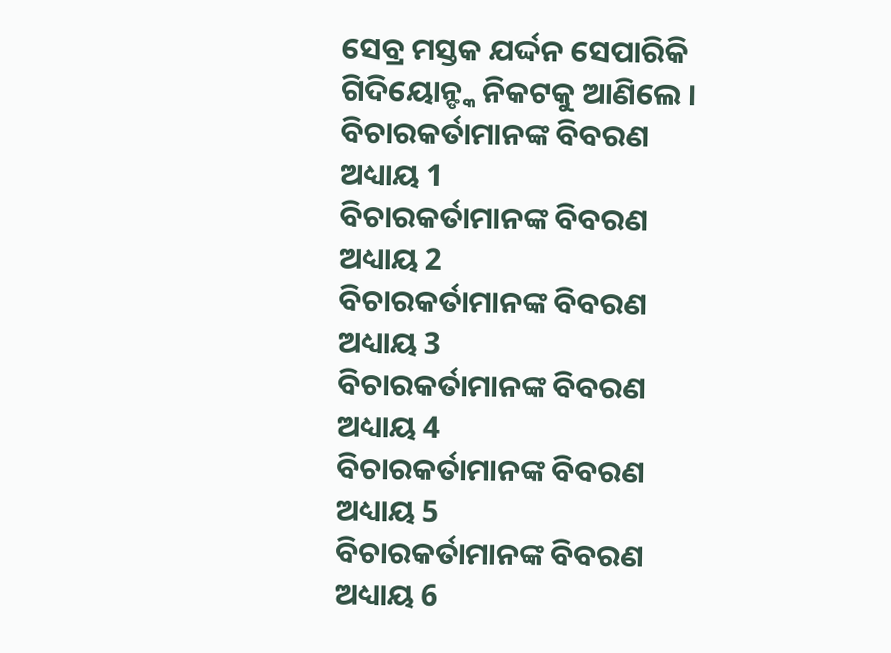ସେବ୍ର ମସ୍ତକ ଯର୍ଦ୍ଦନ ସେପାରିକି ଗିଦିୟୋନ୍ଙ୍କ ନିକଟକୁ ଆଣିଲେ ।
ବିଚାରକର୍ତାମାନଙ୍କ ବିବରଣ ଅଧ୍ୟାୟ 1
ବିଚାରକର୍ତାମାନଙ୍କ ବିବରଣ ଅଧ୍ୟାୟ 2
ବିଚାରକର୍ତାମାନଙ୍କ ବିବରଣ ଅଧ୍ୟାୟ 3
ବିଚାରକର୍ତାମାନଙ୍କ ବିବରଣ ଅଧ୍ୟାୟ 4
ବିଚାରକର୍ତାମାନଙ୍କ ବିବରଣ ଅଧ୍ୟାୟ 5
ବିଚାରକର୍ତାମାନଙ୍କ ବିବରଣ ଅଧ୍ୟାୟ 6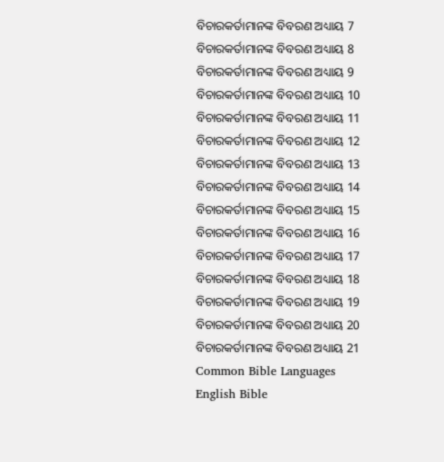ବିଚାରକର୍ତାମାନଙ୍କ ବିବରଣ ଅଧ୍ୟାୟ 7
ବିଚାରକର୍ତାମାନଙ୍କ ବିବରଣ ଅଧ୍ୟାୟ 8
ବିଚାରକର୍ତାମାନଙ୍କ ବିବରଣ ଅଧ୍ୟାୟ 9
ବିଚାରକର୍ତାମାନଙ୍କ ବିବରଣ ଅଧ୍ୟାୟ 10
ବିଚାରକର୍ତାମାନଙ୍କ ବିବରଣ ଅଧ୍ୟାୟ 11
ବିଚାରକର୍ତାମାନଙ୍କ ବିବରଣ ଅଧ୍ୟାୟ 12
ବିଚାରକର୍ତାମାନଙ୍କ ବିବରଣ ଅଧ୍ୟାୟ 13
ବିଚାରକର୍ତାମାନଙ୍କ ବିବରଣ ଅଧ୍ୟାୟ 14
ବିଚାରକର୍ତାମାନଙ୍କ ବିବରଣ ଅଧ୍ୟାୟ 15
ବିଚାରକର୍ତାମାନଙ୍କ ବିବରଣ ଅଧ୍ୟାୟ 16
ବିଚାରକର୍ତାମାନଙ୍କ ବିବରଣ ଅଧ୍ୟାୟ 17
ବିଚାରକର୍ତାମାନଙ୍କ ବିବରଣ ଅଧ୍ୟାୟ 18
ବିଚାରକର୍ତାମାନଙ୍କ ବିବରଣ ଅଧ୍ୟାୟ 19
ବିଚାରକର୍ତାମାନଙ୍କ ବିବରଣ ଅଧ୍ୟାୟ 20
ବିଚାରକର୍ତାମାନଙ୍କ ବିବରଣ ଅଧ୍ୟାୟ 21
Common Bible Languages
English Bible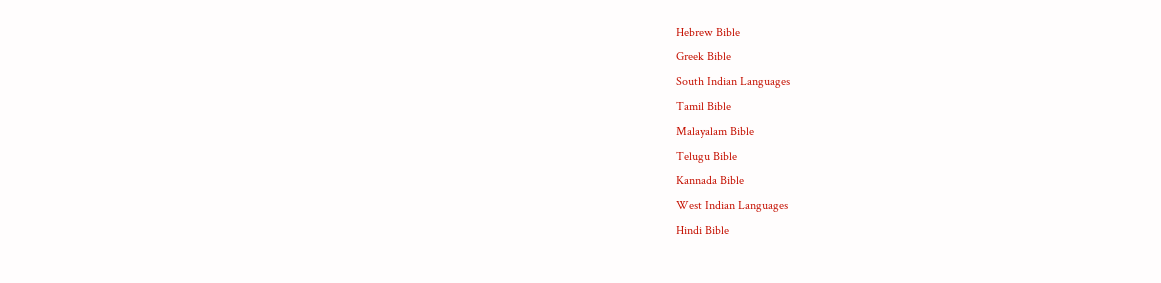Hebrew Bible
Greek Bible
South Indian Languages
Tamil Bible
Malayalam Bible
Telugu Bible
Kannada Bible
West Indian Languages
Hindi Bible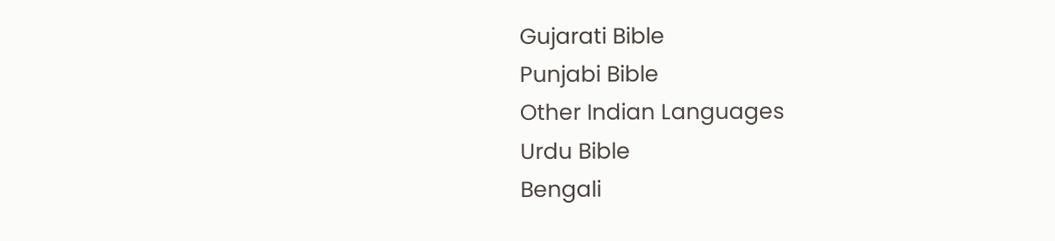Gujarati Bible
Punjabi Bible
Other Indian Languages
Urdu Bible
Bengali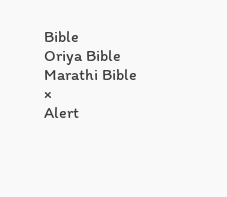Bible
Oriya Bible
Marathi Bible
×
Alert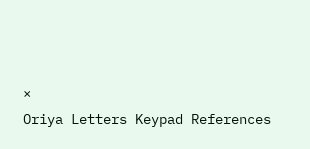×
Oriya Letters Keypad References